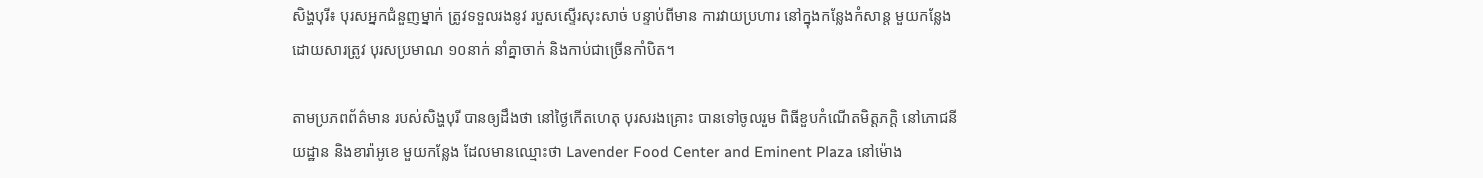សិង្ហបុរី៖ បុរសអ្នកជំនួញម្នាក់ ត្រូវទទួលរងនូវ របួសស្ទើរសុះសាច់ បន្ទាប់ពីមាន ការវាយប្រហារ នៅក្នុងកន្លែងកំសាន្ត មួយកន្លែង ដោយសារត្រូវ បុរសប្រមាណ ១០នាក់ នាំគ្នាចាក់ និងកាប់ជាច្រើនកាំបិត។

តាមប្រភពព័ត៌មាន របស់សិង្ហបុរី បានឲ្យដឹងថា នៅថ្ងៃកើតហេតុ បុរសរងគ្រោះ បានទៅចូលរួម ពិធីខួបកំណើតមិត្តភក្តិ នៅភោជនីយដ្ឋាន និងខារ៉ាអូខេ មួយកន្លែង ដែលមានឈ្មោះថា Lavender Food Center and Eminent Plaza នៅម៉ោង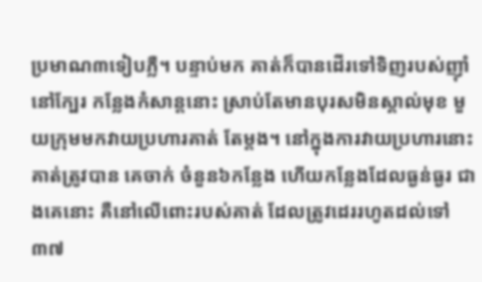ប្រមាណ៣ទៀបភ្លឺ។ បន្ទាប់មក គាត់ក៏បានដើរទៅទិញរបស់ញ៉ាំ នៅក្បែរ កន្លែងកំសាន្តនោះ ស្រាប់តែមានបុរសមិនស្គាល់មុខ មួយក្រុមមកវាយប្រហារគាត់ តែម្តង។ នៅក្នុងការវាយប្រហារនោះ គាត់ត្រូវបាន គេចាក់ ចំនួន៦កន្លែង ហើយកន្លែងដែលធ្ងន់ធ្ងរ ជាងគេនោះ គឺនៅលើពោះរបស់គាត់ ដែលត្រូវដេររហូតដល់ទៅ ៣៧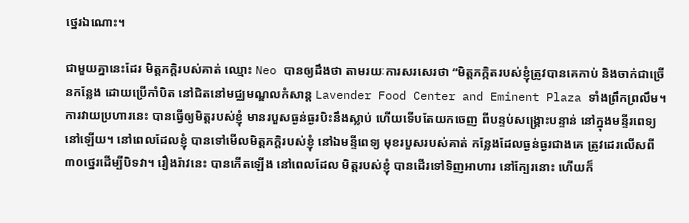ថ្នេរឯណោះ។

ជាមួយគ្នានេះដែរ មិត្តភក្តិរបស់គាត់ ឈ្មោះ Neo បានឲ្យដឹងថា តាមរយៈការសរសេរថា “មិត្តភក្កិតរបស់ខ្ញុំត្រូវបានគេកាប់ និងចាក់ជាច្រើនកន្លែង ដោយប្រើកាំបិត នៅជិតនៅមជ្ឈមណ្ឌលកំសាន្ត Lavender Food Center and Eminent Plaza ទាំងព្រឹកព្រលឹម។ ការវាយប្រហារនេះ បានធ្វើឲ្យមិត្តរបស់ខ្ញុំ មានរបួសធ្ងន់ធ្ងរបិះនឹងស្លាប់ ហើយទើបតែយកចេញ ពីបន្ទប់សង្គ្រោះបន្ទាន់ នៅក្នុងមន្ទីរពេទ្យនៅឡើយ។ នៅពេលដែលខ្ញុំ បានទៅមើលមិត្តភក្តិរបស់ខ្ញុំ នៅឯមន្ទីពេទ្យ មុខរបួសរបស់គាត់ កន្លែងដែលធ្ងន់ធ្ងរជាងគេ ត្រូវដេរលើសពី៣០ថ្នេរដើម្បីបិទវា។ រឿងរ៉ាវនេះ បានកើតឡើង នៅពេលដែល មិត្តរបស់ខ្ញុំ បានដើរទៅទិញអាហារ នៅក្បែរនោះ ហើយក៏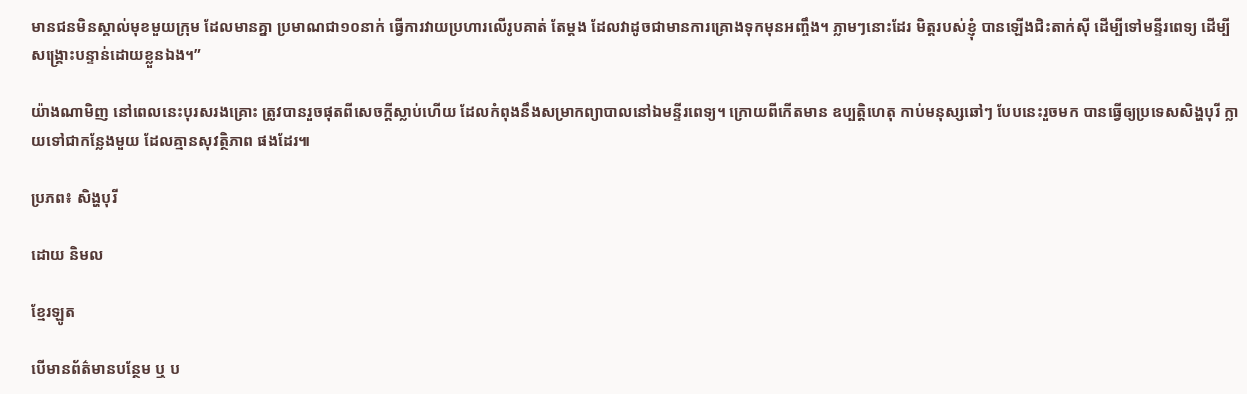មានជនមិនស្គាល់មុខមួយក្រុម ដែលមានគ្នា ប្រមាណជា១០នាក់ ធ្វើការវាយប្រហារលើរូបគាត់ តែម្តង ដែលវាដូចជាមានការគ្រោងទុកមុនអញ្ចឹង។ ភ្លាមៗនោះដែរ មិត្តរបស់ខ្ញុំ បានឡើងជិះតាក់ស៊ី ដើម្បីទៅមន្ទីរពេទ្យ ដើម្បីសង្គ្រោះបន្ទាន់ដោយខ្លួនឯង។”

យ៉ាងណាមិញ នៅពេលនេះបុរសរងគ្រោះ ត្រូវបានរួចផុតពីសេចក្តីស្លាប់ហើយ ដែលកំពុងនឹងសម្រាកព្យាបាលនៅឯមន្ទីរពេទ្យ។ ក្រោយពីកើតមាន ឧប្បត្តិហេតុ កាប់មនុស្សឆៅៗ បែបនេះរួចមក បានធ្វើឲ្យប្រទេសសិង្ហបុរី ក្លាយទៅជាកន្លែងមួយ ដែលគ្មានសុវត្ថិភាព ផងដែរ៕

ប្រភព៖ សិង្ហបុរី

ដោយ និមល

ខ្មែរឡូត

បើមានព័ត៌មានបន្ថែម ឬ ប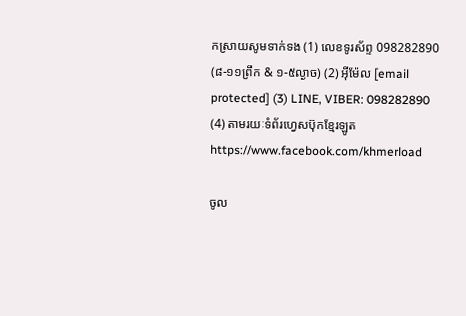កស្រាយសូមទាក់ទង (1) លេខទូរស័ព្ទ 098282890 (៨-១១ព្រឹក & ១-៥ល្ងាច) (2) អ៊ីម៉ែល [email protected] (3) LINE, VIBER: 098282890 (4) តាមរយៈទំព័រហ្វេសប៊ុកខ្មែរឡូត https://www.facebook.com/khmerload

ចូល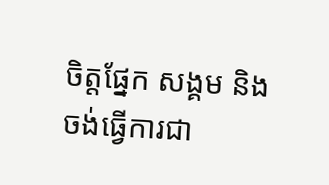ចិត្តផ្នែក សង្គម និងចង់ធ្វើការជា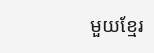មួយខ្មែរ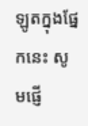ឡូតក្នុងផ្នែកនេះ សូមផ្ញើ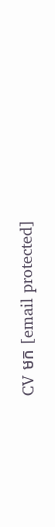CV មក [email protected]